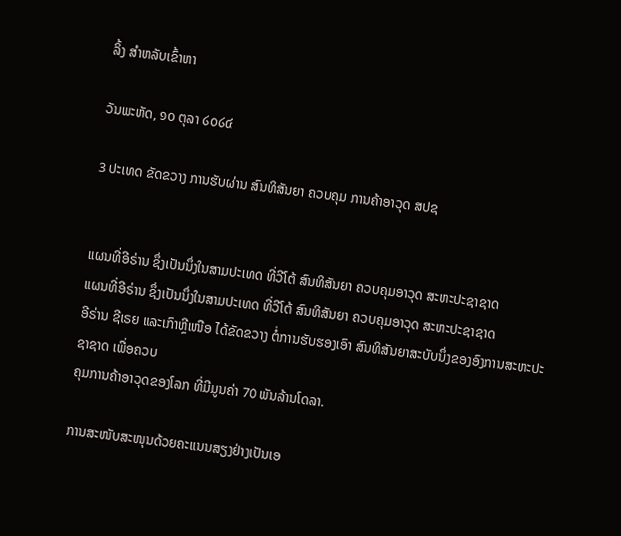ລິ້ງ ສຳຫລັບເຂົ້າຫາ

ວັນພະຫັດ, ໑໐ ຕຸລາ ໒໐໒໔

3 ປະເທດ ຂັດຂວາງ ການຮັບຜ່ານ ສົນທິສັນຍາ ຄວບຄຸມ ການຄ້າອາວຸດ ສປຊ


ແຜນທີ່ອີຣ່ານ ຊຶ່ງເປັນນຶ່ງໃນສາມປະເທດ ທີ່ວີໂຕ້ ສົນທິສັນຍາ ຄວບຄຸມອາວຸດ ສະຫະປະຊາຊາດ
ແຜນທີ່ອີຣ່ານ ຊຶ່ງເປັນນຶ່ງໃນສາມປະເທດ ທີ່ວີໂຕ້ ສົນທິສັນຍາ ຄວບຄຸມອາວຸດ ສະຫະປະຊາຊາດ
ອີຣ່ານ ຊີເຣຍ ແລະເກົາຫຼີເໜືອ ໄດ້ຂັດຂວາງ ຕໍ່ການຮັບຮອງເອົາ ສົນທິສັນຍາສະບັບນຶ່ງຂອງອົງການສະຫະປະຊາຊາດ ເພື່ອຄວບ
ຄຸມການຄ້າອາວຸດຂອງໂລກ ທີ່ມີມູນຄ່າ 70 ພັນລ້ານໂດລາ.

ການສະໜັບສະໜຸນດ້ວຍຄະແນນສຽງຢ່າງເປັນເອ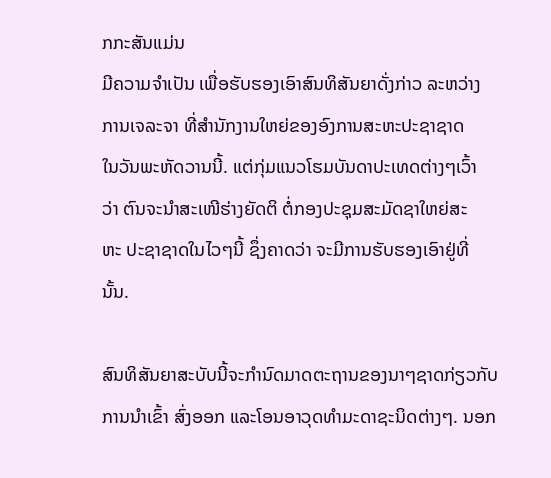ກກະສັນແມ່ນ
ມີຄວາມຈຳເປັນ ເພື່ອຮັບຮອງເອົາສົນທິສັນຍາດັ່ງກ່າວ ລະຫວ່າງ
ການເຈລະຈາ ທີ່ສຳນັກງານໃຫຍ່ຂອງອົງການສະຫະປະຊາຊາດ
ໃນວັນພະຫັດວານນີ້. ແຕ່ກຸ່ມແນວໂຮມບັນດາປະເທດຕ່າງໆເວົ້າ
ວ່າ ຕົນຈະນຳສະເໜີຮ່າງຍັດຕິ ຕໍ່ກອງປະຊຸມສະມັດຊາໃຫຍ່ສະ
ຫະ ປະຊາຊາດໃນໄວໆນີ້ ຊຶ່ງຄາດວ່າ ຈະມີການຮັບຮອງເອົາຢູ່ທີ່
ນັ້ນ.

ສົນທິສັນຍາສະບັບນີ້ຈະກຳນົດມາດຕະຖານຂອງນາໆຊາດກ່ຽວກັບການນຳເຂົ້າ ສົ່ງອອກ ແລະໂອນອາວຸດທຳມະດາຊະນິດຕ່າງໆ. ນອກ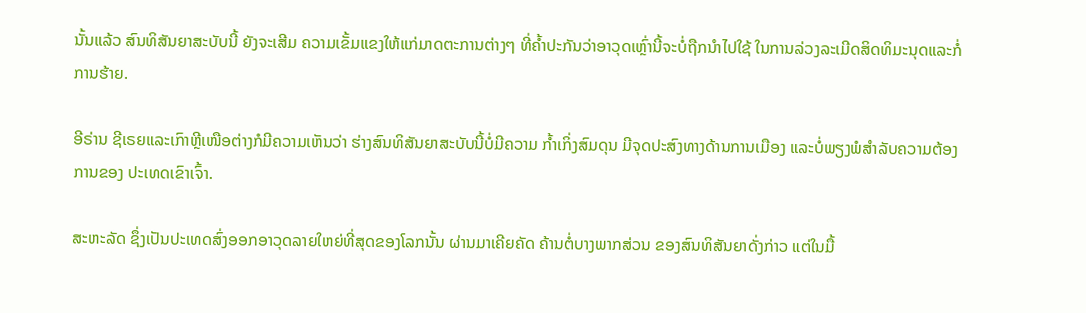ນັ້ນແລ້ວ ສົນທິສັນຍາສະບັບນີ້ ຍັງຈະເສີມ ຄວາມເຂັ້ມແຂງໃຫ້ແກ່ມາດຕະການຕ່າງໆ ທີ່ຄ້ຳປະກັນວ່າອາວຸດເຫຼົ່ານີ້ຈະບໍ່ຖືກນຳໄປໃຊ້ ໃນການລ່ວງລະເມີດສິດທິມະນຸດແລະກໍ່ການຮ້າຍ.

ອີຣ່ານ ຊີເຣຍແລະເກົາຫຼີເໜືອຕ່າງກໍມີຄວາມເຫັນວ່າ ຮ່າງສົນທິສັນຍາສະບັບນີ້ບໍ່ມີຄວາມ ກໍ້າເກິ່ງສົມດຸນ ມີຈຸດປະສົງທາງດ້ານການເມືອງ ແລະບໍ່ພຽງພໍສຳລັບຄວາມຕ້ອງການຂອງ ປະເທດເຂົາເຈົ້າ.

ສະຫະລັດ ຊຶ່ງເປັນປະເທດສົ່ງອອກອາວຸດລາຍໃຫຍ່ທີ່ສຸດຂອງໂລກນັ້ນ ຜ່ານມາເຄີຍຄັດ ຄ້ານຕໍ່ບາງພາກສ່ວນ ຂອງສົນທິສັນຍາດັ່ງກ່າວ ແຕ່ໃນມື້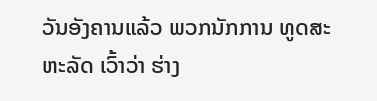ວັນອັງຄານແລ້ວ ພວກນັກການ ທູດສະຫະລັດ ເວົ້າວ່າ ຮ່າງ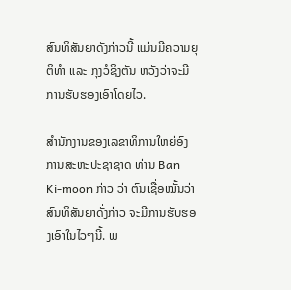ສົນທິສັນຍາດັງກ່າວນີ້ ແມ່ນມີຄວາມຍຸຕິທຳ ແລະ ກຸງວໍຊິງຕັນ ຫວັງວ່າຈະມີການຮັບຮອງເອົາໂດຍໄວ.

ສຳນັກງານຂອງເລຂາທິການໃຫຍ່ອົງການສະຫະປະຊາຊາດ ທ່ານ Ban Ki-moon ກ່າວ ວ່າ ຕົນເຊື່ອໝັ້ນວ່າສົນທິສັນຍາດັ່ງກ່າວ ຈະມີການຮັບຮອງເອົາໃນໄວໆນີ້. ພ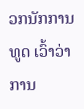ວກນັກການ ທູດ ເວົ້າວ່າການ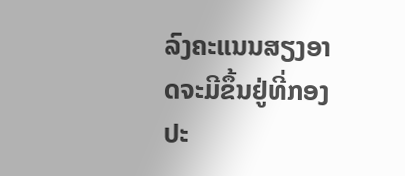ລົງຄະແນນສຽງອາດຈະມີຂຶ້ນຢູ່ທີ່ກອງປະ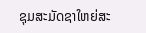ຊຸມສະມັດຊາໃຫຍ່ສະ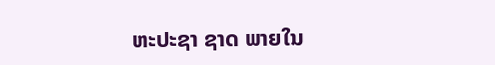ຫະປະຊາ ຊາດ ພາຍໃນ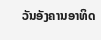ວັນອັງຄານອາທິດ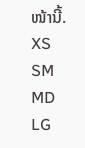ໜ້ານີ້.
XS
SM
MD
LG